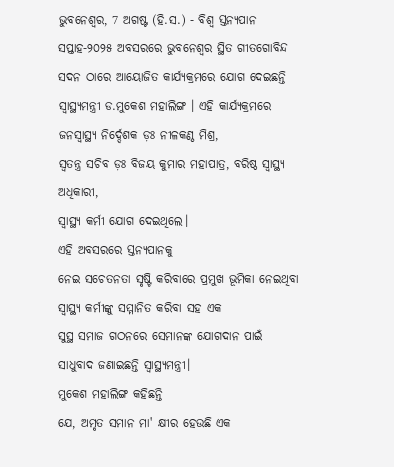ଭୁବନେଶ୍ୱର, 7 ଅଗଷ୍ଟ (ହି.ସ.) - ବିଶ୍ଵ ସ୍ତନ୍ୟପାନ ସପ୍ତାହ-୨୦୨୫ ଅବସରରେ ଭୁବନେଶ୍ୱର ସ୍ଥିତ ଗୀତଗୋବିନ୍ଦ ସଦନ ଠାରେ ଆୟୋଜିତ କାର୍ଯ୍ୟକ୍ରମରେ ଯୋଗ ଦେଇଛନ୍ତି
ସ୍ୱାସ୍ଥ୍ୟମନ୍ତ୍ରୀ ଡ.ମୁକେଶ ମହାଲିଙ୍ଗ । ଏହି କାର୍ଯ୍ୟକ୍ରମରେ ଜନସ୍ୱାସ୍ଥ୍ୟ ନିର୍ଦ୍ଦେଶକ ଡ଼ଃ ନୀଳକଣ୍ଠ ମିଶ୍ର,
ସ୍ଵତନ୍ତ୍ର ସଚିବ ଡ଼ଃ ବିଜୟ କୁମାର ମହାପାତ୍ର, ବରିଷ୍ଠ ସ୍ୱାସ୍ଥ୍ୟ ଅଧିକାରୀ,
ସ୍ୱାସ୍ଥ୍ୟ କର୍ମୀ ଯୋଗ ଦେଇଥିଲେ।
ଏହି ଅବସରରେ ସ୍ତନ୍ୟପାନକୁ
ନେଇ ସଚେତନତା ସୃଷ୍ଟି କରିବାରେ ପ୍ରମୁଖ ଭୂମିକା ନେଇଥିବା ସ୍ୱାସ୍ଥ୍ୟ କର୍ମୀଙ୍କୁ ସମ୍ମାନିତ କରିବା ସହ ଏକ
ସୁସ୍ଥ ସମାଜ ଗଠନରେ ସେମାନଙ୍କ ଯୋଗଦାନ ପାଇଁ ସାଧୁବାଦ ଜଣାଇଛନ୍ତି ସ୍ୱାସ୍ଥ୍ୟମନ୍ତ୍ରୀ।
ମୁକେଶ ମହାଲିଙ୍ଗ କହିଛନ୍ତି
ଯେ, ଅମୃତ ସମାନ ମା' କ୍ଷୀର ହେଉଛି ଏକ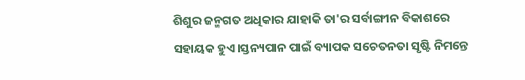ଶିଶୁର ଜନ୍ମଗତ ଅଧିକାର ଯାହାକି ତା'ର ସର୍ବାଙ୍ଗୀନ ବିକାଶରେ ସହାୟକ ହୁଏ।ସ୍ତନ୍ୟପାନ ପାଇଁ ବ୍ୟାପକ ସଚେତନତା ସୃଷ୍ଟି ନିମନ୍ତେ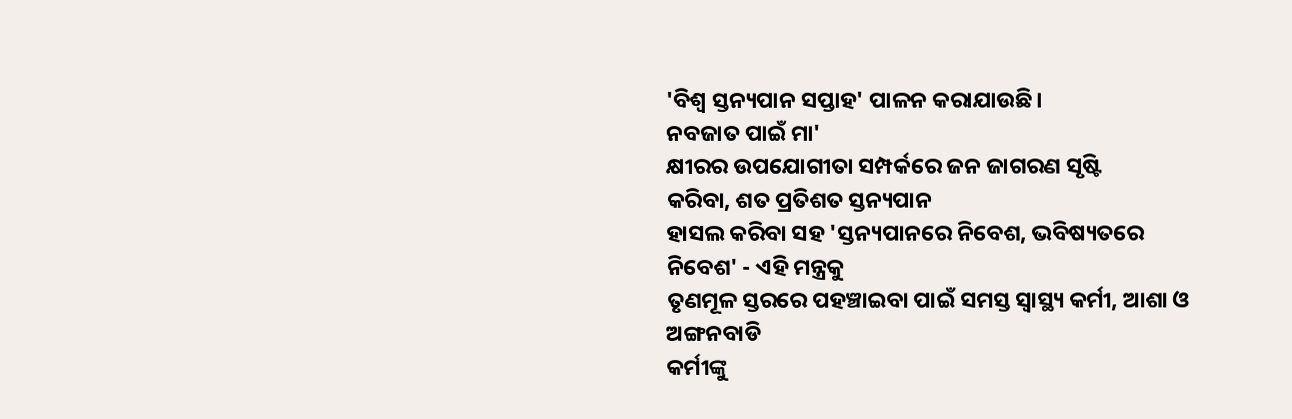'ବିଶ୍ଵ ସ୍ତନ୍ୟପାନ ସପ୍ତାହ' ପାଳନ କରାଯାଉଛି।
ନବଜାତ ପାଇଁ ମା'
କ୍ଷୀରର ଉପଯୋଗୀତା ସମ୍ପର୍କରେ ଜନ ଜାଗରଣ ସୃଷ୍ଟି
କରିବା, ଶତ ପ୍ରତିଶତ ସ୍ତନ୍ୟପାନ
ହାସଲ କରିବା ସହ 'ସ୍ତନ୍ୟପାନରେ ନିବେଶ, ଭବିଷ୍ୟତରେ ନିବେଶ' - ଏହି ମନ୍ତ୍ରକୁ
ତୃଣମୂଳ ସ୍ତରରେ ପହଞ୍ଚାଇବା ପାଇଁ ସମସ୍ତ ସ୍ୱାସ୍ଥ୍ୟ କର୍ମୀ, ଆଶା ଓ ଅଙ୍ଗନବାଡି
କର୍ମୀଙ୍କୁ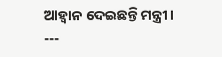ଆହ୍ଵାନ ଦେଇଛନ୍ତି ମନ୍ତ୍ରୀ।
---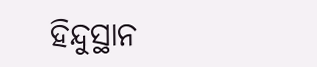ହିନ୍ଦୁସ୍ଥାନ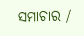ସମାଚାର /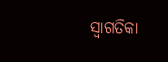ସ୍ୱାଗତିକା